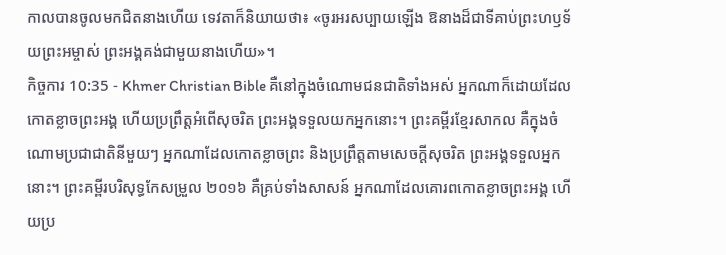កាលបានចូលមកជិតនាងហើយ ទេវតាក៏និយាយថា៖ «ចូរអរសប្បាយឡើង ឱនាងដ៏ជាទីគាប់ព្រះហឫទ័យព្រះអម្ចាស់ ព្រះអង្គគង់ជាមួយនាងហើយ»។
កិច្ចការ 10:35 - Khmer Christian Bible គឺនៅក្នុងចំណោមជនជាតិទាំងអស់ អ្នកណាក៏ដោយដែលកោតខ្លាចព្រះអង្គ ហើយប្រព្រឹត្ដអំពើសុចរិត ព្រះអង្គទទួលយកអ្នកនោះ។ ព្រះគម្ពីរខ្មែរសាកល គឺក្នុងចំណោមប្រជាជាតិនីមួយៗ អ្នកណាដែលកោតខ្លាចព្រះ និងប្រព្រឹត្តតាមសេចក្ដីសុចរិត ព្រះអង្គទទួលអ្នកនោះ។ ព្រះគម្ពីរបរិសុទ្ធកែសម្រួល ២០១៦ គឺគ្រប់ទាំងសាសន៍ អ្នកណាដែលគោរពកោតខ្លាចព្រះអង្គ ហើយប្រ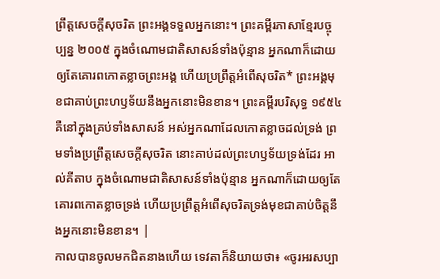ព្រឹត្តសេចក្តីសុចរិត ព្រះអង្គទទួលអ្នកនោះ។ ព្រះគម្ពីរភាសាខ្មែរបច្ចុប្បន្ន ២០០៥ ក្នុងចំណោមជាតិសាសន៍ទាំងប៉ុន្មាន អ្នកណាក៏ដោយឲ្យតែគោរពកោតខ្លាចព្រះអង្គ ហើយប្រព្រឹត្តអំពើសុចរិត* ព្រះអង្គមុខជាគាប់ព្រះហឫទ័យនឹងអ្នកនោះមិនខាន។ ព្រះគម្ពីរបរិសុទ្ធ ១៩៥៤ គឺនៅក្នុងគ្រប់ទាំងសាសន៍ អស់អ្នកណាដែលកោតខ្លាចដល់ទ្រង់ ព្រមទាំងប្រព្រឹត្តសេចក្ដីសុចរិត នោះគាប់ដល់ព្រះហឫទ័យទ្រង់ដែរ អាល់គីតាប ក្នុងចំណោមជាតិសាសន៍ទាំងប៉ុន្មាន អ្នកណាក៏ដោយឲ្យតែគោរពកោតខ្លាចទ្រង់ ហើយប្រព្រឹត្ដអំពើសុចរិតទ្រង់មុខជាគាប់ចិត្តនឹងអ្នកនោះមិនខាន។ |
កាលបានចូលមកជិតនាងហើយ ទេវតាក៏និយាយថា៖ «ចូរអរសប្បា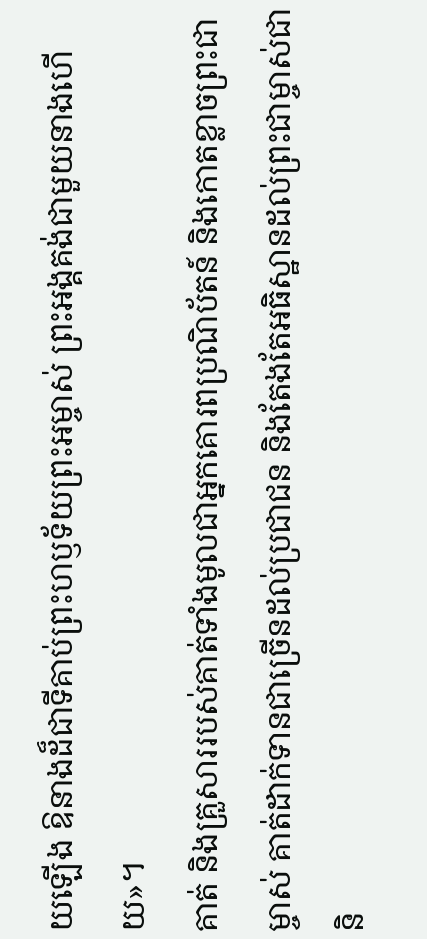យឡើង ឱនាងដ៏ជាទីគាប់ព្រះហឫទ័យព្រះអម្ចាស់ ព្រះអង្គគង់ជាមួយនាងហើយ»។
គាត់ និងគ្រួសាររបស់គាត់ទាំងមូលជាអ្នកគោរពប្រណិប័តន៍ និងកោតខ្លាចព្រះជាម្ចាស់ គាត់ដាក់ទានជាច្រើនដល់ប្រជាជន និងតែងតែអធិស្ឋានដល់ព្រះជាម្ចាស់ជានិ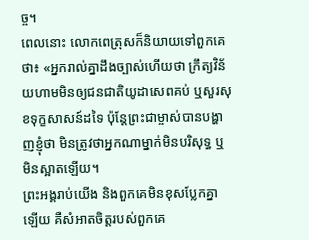ច្ច។
ពេលនោះ លោកពេត្រុសក៏និយាយទៅពួកគេថា៖ «អ្នករាល់គ្នាដឹងច្បាស់ហើយថា ក្រឹត្យវិន័យហាមមិនឲ្យជនជាតិយូដាសេពគប់ ឬសួរសុខទុក្ខសាសន៍ដទៃ ប៉ុន្ដែព្រះជាម្ចាស់បានបង្ហាញខ្ញុំថា មិនត្រូវថាអ្នកណាម្នាក់មិនបរិសុទ្ធ ឬមិនស្អាតឡើយ។
ព្រះអង្គរាប់យើង និងពួកគេមិនខុសប្លែកគ្នាឡើយ គឺសំអាតចិត្តរបស់ពួកគេ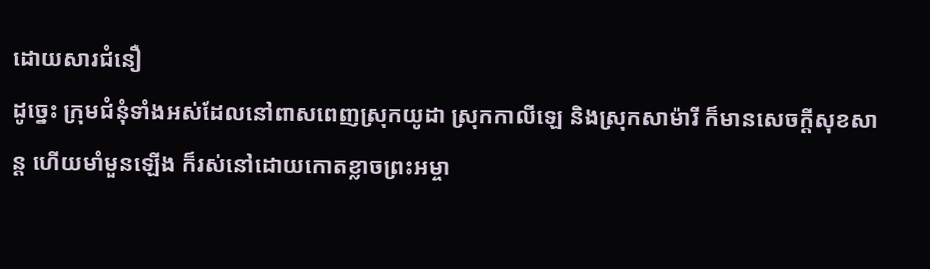ដោយសារជំនឿ
ដូច្នេះ ក្រុមជំនុំទាំងអស់ដែលនៅពាសពេញស្រុកយូដា ស្រុកកាលីឡេ និងស្រុកសាម៉ារី ក៏មានសេចក្ដីសុខសាន្ដ ហើយមាំមួនឡើង ក៏រស់នៅដោយកោតខ្លាចព្រះអម្ចា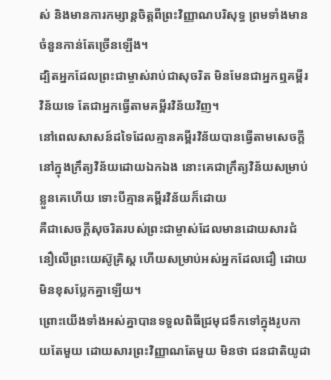ស់ និងមានការកម្សាន្ដចិត្ដពីព្រះវិញ្ញាណបរិសុទ្ធ ព្រមទាំងមានចំនួនកាន់តែច្រើនឡើង។
ដ្បិតអ្នកដែលព្រះជាម្ចាស់រាប់ជាសុចរិត មិនមែនជាអ្នកឮគម្ពីរវិន័យទេ តែជាអ្នកធ្វើតាមគម្ពីរវិន័យវិញ។
នៅពេលសាសន៍ដទៃដែលគ្មានគម្ពីរវិន័យបានធ្វើតាមសេចក្ដីនៅក្នុងក្រឹត្យវិន័យដោយឯកឯង នោះគេជាក្រឹត្យវិន័យសម្រាប់ខ្លួនគេហើយ ទោះបីគ្មានគម្ពីរវិន័យក៏ដោយ
គឺជាសេចក្ដីសុចរិតរបស់ព្រះជាម្ចាស់ដែលមានដោយសារជំនឿលើព្រះយេស៊ូគ្រិស្ដ ហើយសម្រាប់អស់អ្នកដែលជឿ ដោយមិនខុសប្លែកគ្នាឡើយ។
ព្រោះយើងទាំងអស់គ្នាបានទទួលពិធីជ្រមុជទឹកទៅក្នុងរូបកាយតែមួយ ដោយសារព្រះវិញ្ញាណតែមួយ មិនថា ជនជាតិយូដា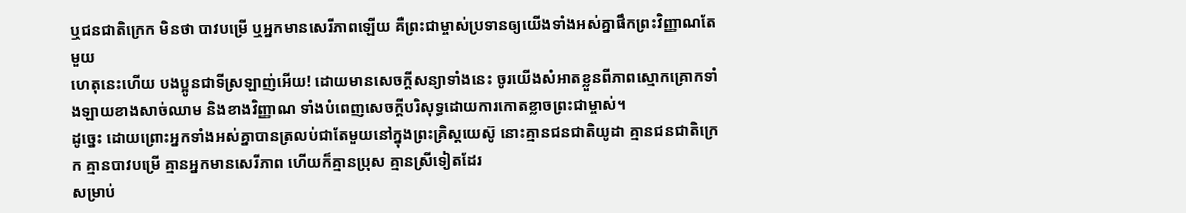ឬជនជាតិក្រេក មិនថា បាវបម្រើ ឬអ្នកមានសេរីភាពឡើយ គឺព្រះជាម្ចាស់ប្រទានឲ្យយើងទាំងអស់គ្នាផឹកព្រះវិញ្ញាណតែមួយ
ហេតុនេះហើយ បងប្អូនជាទីស្រឡាញ់អើយ! ដោយមានសេចក្ដីសន្យាទាំងនេះ ចូរយើងសំអាតខ្លួនពីភាពស្មោកគ្រោកទាំងឡាយខាងសាច់ឈាម និងខាងវិញ្ញាណ ទាំងបំពេញសេចក្ដីបរិសុទ្ធដោយការកោតខ្លាចព្រះជាម្ចាស់។
ដូច្នេះ ដោយព្រោះអ្នកទាំងអស់គ្នាបានត្រលប់ជាតែមួយនៅក្នុងព្រះគ្រិស្ដយេស៊ូ នោះគ្មានជនជាតិយូដា គ្មានជនជាតិក្រេក គ្មានបាវបម្រើ គ្មានអ្នកមានសេរីភាព ហើយក៏គ្មានប្រុស គ្មានស្រីទៀតដែរ
សម្រាប់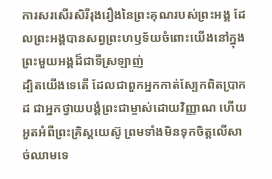ការសរសើរសិរីរុងរឿងនៃព្រះគុណរបស់ព្រះអង្គ ដែលព្រះអង្គបានសព្វព្រះហឫទ័យចំពោះយើងនៅក្នុងព្រះមួយអង្គដ៏ជាទីស្រឡាញ់
ដ្បិតយើងទេតើ ដែលជាពួកអ្នកកាត់ស្បែកពិតប្រាកដ ជាអ្នកថ្វាយបង្គំព្រះជាម្ចាស់ដោយវិញ្ញាណ ហើយអួតអំពីព្រះគ្រិស្ដយេស៊ូ ព្រមទាំងមិនទុកចិត្តលើសាច់ឈាមទេ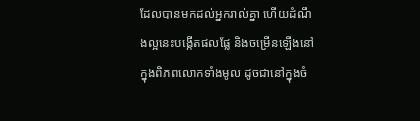ដែលបានមកដល់អ្នករាល់គ្នា ហើយដំណឹងល្អនេះបង្កើតផលផ្លែ និងចម្រើនឡើងនៅក្នុងពិភពលោកទាំងមូល ដូចជានៅក្នុងចំ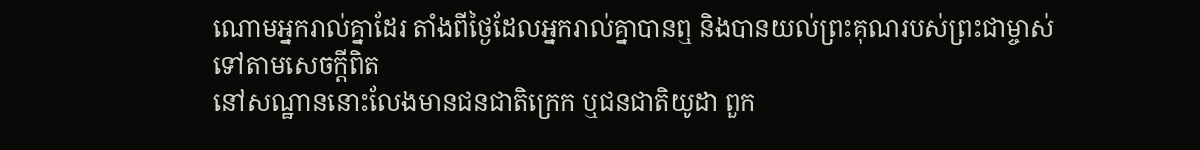ណោមអ្នករាល់គ្នាដែរ តាំងពីថ្ងៃដែលអ្នករាល់គ្នាបានឮ និងបានយល់ព្រះគុណរបស់ព្រះជាម្ចាស់ទៅតាមសេចក្ដីពិត
នៅសណ្ឋាននោះលែងមានជនជាតិក្រេក ឬជនជាតិយូដា ពួក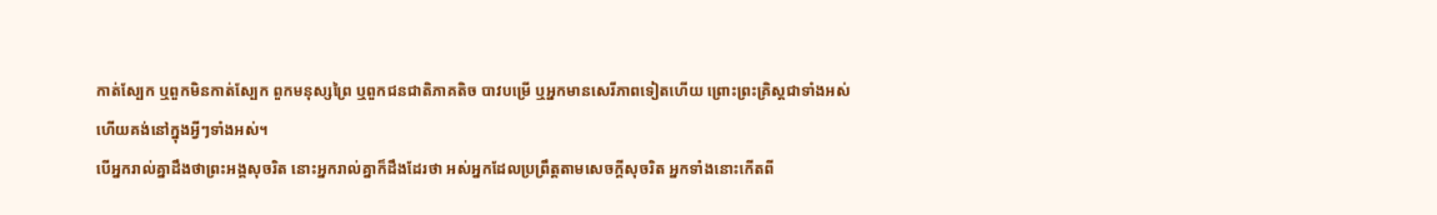កាត់ស្បែក ឬពួកមិនកាត់ស្បែក ពួកមនុស្សព្រៃ ឬពួកជនជាតិភាគតិច បាវបម្រើ ឬអ្នកមានសេរីភាពទៀតហើយ ព្រោះព្រះគ្រិស្ដជាទាំងអស់ ហើយគង់នៅក្នុងអ្វីៗទាំងអស់។
បើអ្នករាល់គ្នាដឹងថាព្រះអង្គសុចរិត នោះអ្នករាល់គ្នាក៏ដឹងដែរថា អស់អ្នកដែលប្រព្រឹត្ដតាមសេចក្ដីសុចរិត អ្នកទាំងនោះកើតពី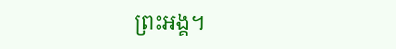ព្រះអង្គ។